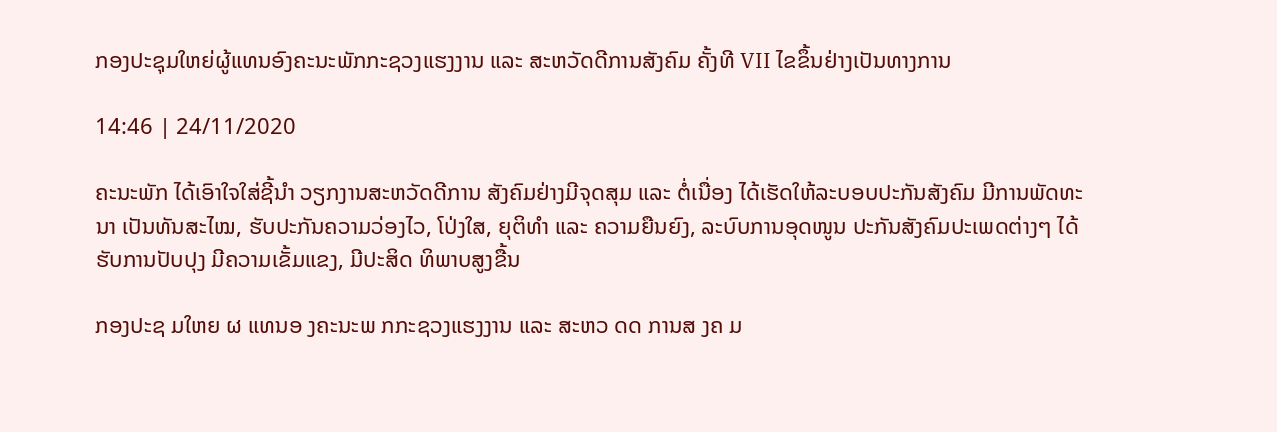ກອງປະຊຸມໃຫຍ່ຜູ້ແທນອົງຄະນະພັກກະຊວງແຮງງານ ແລະ ສະຫວັດດີການສັງຄົມ ຄັ້ງທີ VII ໄຂຂຶ້ນຢ່າງເປັນທາງການ

14:46 | 24/11/2020

ຄະນະພັກ ໄດ້ເອົາໃຈໃສ່ຊີ້ນໍາ ວຽກງານສະຫວັດດີການ ສັງຄົມຢ່າງມີຈຸດສຸມ ແລະ ຕໍ່ເນື່ອງ ໄດ້ເຮັດໃຫ້ລະບອບປະກັນສັງຄົມ ມີການພັດທະນາ ເປັນທັນສະໄໝ, ຮັບປະກັນຄວາມວ່ອງໄວ, ໂປ່ງໃສ, ຍຸຕິທຳ ແລະ ຄວາມຍືນຍົງ, ລະບົບການອຸດໜູນ ປະກັນສັງຄົມປະເພດຕ່າງໆ ໄດ້ຮັບການປັບປຸງ ມີຄວາມເຂັ້ມແຂງ, ມີປະສິດ ທິພາບສູງຂື້ນ

ກອງປະຊ ມໃຫຍ ຜ ແທນອ ງຄະນະພ ກກະຊວງແຮງງານ ແລະ ສະຫວ ດດ ການສ ງຄ ມ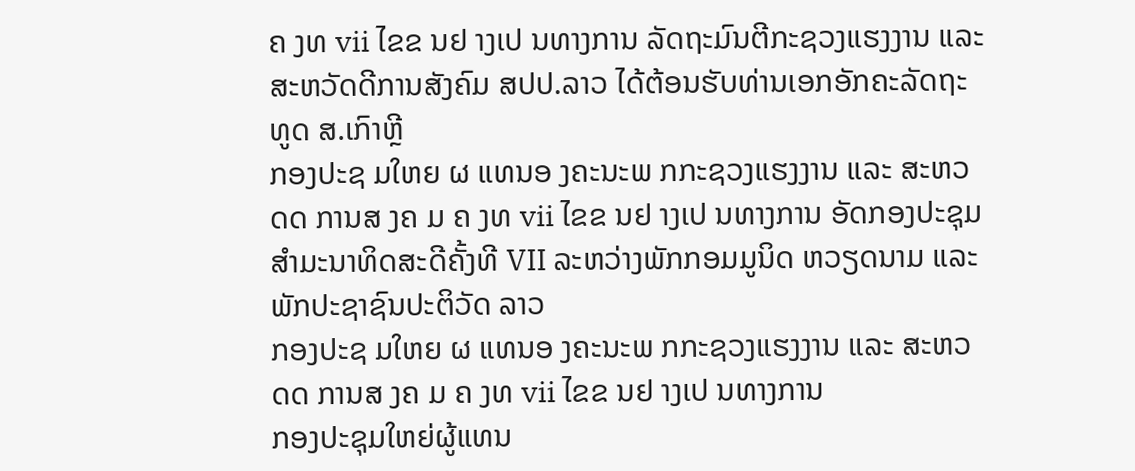ຄ ງທ vii ໄຂຂ ນຢ າງເປ ນທາງການ ລັດຖະມົນຕີກະຊວງແຮງງານ ແລະ ສະຫວັດດີການສັງຄົມ ສປປ.ລາວ ໄດ້ຕ້ອນຮັບທ່ານເອກອັກຄະລັດຖະທູດ ສ.ເກົາຫຼີ
ກອງປະຊ ມໃຫຍ ຜ ແທນອ ງຄະນະພ ກກະຊວງແຮງງານ ແລະ ສະຫວ ດດ ການສ ງຄ ມ ຄ ງທ vii ໄຂຂ ນຢ າງເປ ນທາງການ ອັດກອງປະຊຸມສຳມະນາທິດສະດີຄັ້ງທີ VII ລະຫວ່າງພັກກອມມູນິດ ຫວຽດນາມ ແລະ ພັກປະຊາຊົນປະຕິວັດ ລາວ
ກອງປະຊ ມໃຫຍ ຜ ແທນອ ງຄະນະພ ກກະຊວງແຮງງານ ແລະ ສະຫວ ດດ ການສ ງຄ ມ ຄ ງທ vii ໄຂຂ ນຢ າງເປ ນທາງການ
ກອງປະຊຸມໃຫຍ່ຜູ້ແທນ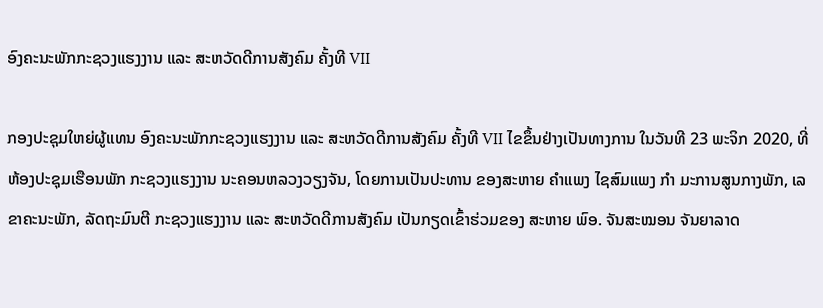ອົງຄະນະພັກກະຊວງແຮງງານ ແລະ ສະຫວັດດີການສັງຄົມ ຄັ້ງທີ VII

ກອງປະຊຸມໃຫຍ່ຜູ້ແທນ ອົງຄະນະພັກກະຊວງແຮງງານ ແລະ ສະຫວັດດີການສັງຄົມ ຄັ້ງທີ VII ໄຂຂຶ້ນຢ່າງເປັນທາງການ ໃນວັນທີ 23 ພະຈິກ 2020, ທີ່ຫ້ອງປະຊຸມເຮືອນພັກ ກະຊວງແຮງງານ ນະຄອນຫລວງວຽງຈັນ, ໂດຍການເປັນປະທານ ຂອງສະຫາຍ ຄຳແພງ ໄຊສົມແພງ ກຳ ມະການສູນກາງພັກ, ເລຂາຄະນະພັກ, ລັດຖະມົນຕີ ກະຊວງແຮງງານ ແລະ ສະຫວັດດີການສັງຄົມ ເປັນກຽດເຂົ້າຮ່ວມຂອງ ສະຫາຍ ພົອ. ຈັນສະໝອນ ຈັນຍາລາດ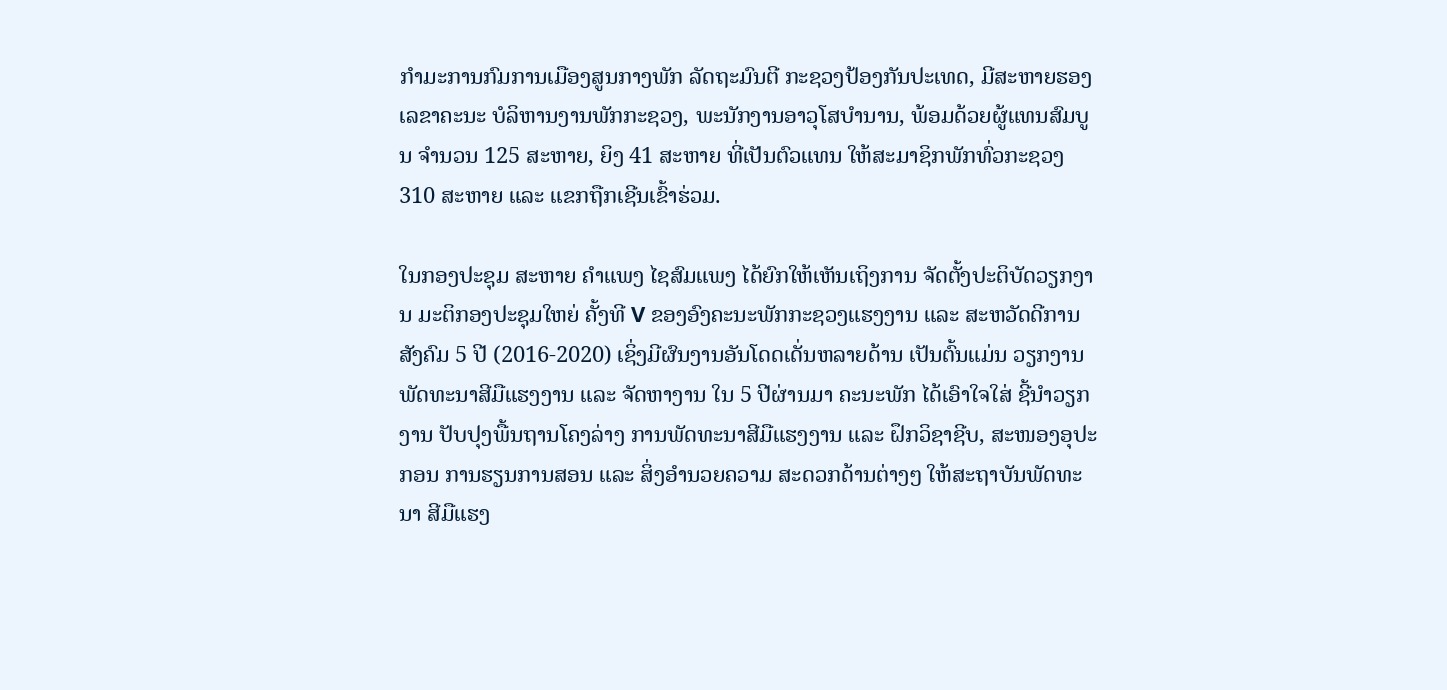ກຳມະການກົມການເມືອງສູນກາງພັກ ລັດຖະມົນຕີ ກະຊວງປ້ອງກັນປະເທດ, ມີສະຫາຍຮອງເລຂາຄະນະ ບໍລິຫານງານພັກກະຊວງ, ພະນັກງານອາວຸໂສບຳນານ, ພ້ອມດ້ວຍຜູ້ແທນສົມບູນ ຈຳນວນ 125 ສະຫາຍ, ຍິງ 41 ສະຫາຍ ທີ່ເປັນຕົວແທນ ໃຫ້ສະມາຊິກພັກທົ່ວກະຊວງ 310 ສະຫາຍ ແລະ ແຂກຖືກເຊີນເຂົ້າຮ່ວມ.

ໃນກອງປະຊຸມ ສະຫາຍ ຄຳແພງ ໄຊສົມແພງ ໄດ້ຍົກໃຫ້ເຫັນເຖິງການ ຈັດຕັ້ງປະຕິບັດວຽກງານ ມະຕິກອງປະຊຸມໃຫຍ່ ຄັ້ງທີ V ຂອງອົງຄະນະພັກກະຊວງແຮງງານ ແລະ ສະຫວັດດີການສັງຄົມ 5 ປີ (2016-2020) ເຊິ່ງມີຜົນງານອັນໂດດເດັ່ນຫລາຍດ້ານ ເປັນຕົ້ນແມ່ນ ວຽກງານພັດທະນາສີມືແຮງງານ ແລະ ຈັດຫາງານ ໃນ 5 ປີຜ່ານມາ ຄະນະພັກ ໄດ້ເອົາໃຈໃສ່ ຊີ້ນຳວຽກງານ ປັບປຸງພື້ນຖານໂຄງລ່າງ ການພັດທະນາສີມືແຮງງານ ແລະ ຝຶກວິຊາຊີບ, ສະໜອງອຸປະກອນ ການຮຽນການສອນ ແລະ ສິ່ງອຳນວຍຄວາມ ສະດວກດ້ານຕ່າງໆ ໃຫ້ສະຖາບັນພັດທະນາ ສີມືແຮງ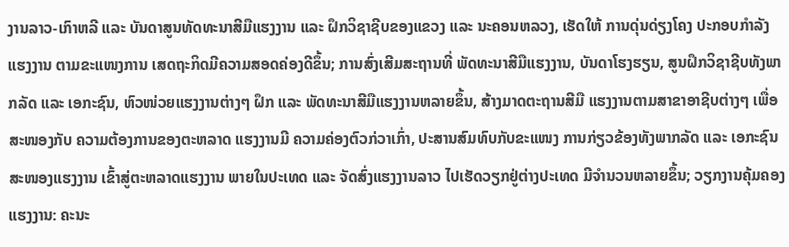ງານລາວ-ເກົາຫລີ ແລະ ບັນດາສູນທັດທະນາສີມືແຮງງານ ແລະ ຝຶກວິຊາຊີບຂອງແຂວງ ແລະ ນະຄອນຫລວງ, ເຮັດໃຫ້ ການດຸ່ນດ່ຽງໂຄງ ປະກອບກຳລັງແຮງງານ ຕາມຂະແໜງການ ເສດຖະກິດມີຄວາມສອດຄ່ອງດີຂຶ້ນ; ການສົ່ງເສີມສະຖານທີ່ ພັດທະນາສີມືແຮງງານ, ບັນດາໂຮງຮຽນ, ສູນຝຶກວິຊາຊີບທັງພາກລັດ ແລະ ເອກະຊົນ, ຫົວໜ່ວຍແຮງງານຕ່າງໆ ຝຶກ ແລະ ພັດທະນາສີມືແຮງງານຫລາຍຂຶ້ນ, ສ້າງມາດຕະຖານສີມື ແຮງງານຕາມສາຂາອາຊີບຕ່າງໆ ເພື່ອສະໜອງກັບ ຄວາມຕ້ອງການຂອງຕະຫລາດ ແຮງງານມີ ຄວາມຄ່ອງຕົວກ່ວາເກົ່າ, ປະສານສົມທົບກັບຂະແໜງ ການກ່ຽວຂ້ອງທັງພາກລັດ ແລະ ເອກະຊົນ ສະໜອງແຮງງານ ເຂົ້າສູ່ຕະຫລາດແຮງງານ ພາຍໃນປະເທດ ແລະ ຈັດສົ່ງແຮງງານລາວ ໄປເຮັດວຽກຢູ່ຕ່າງປະເທດ ມີຈຳນວນຫລາຍຂຶ້ນ; ວຽກງານຄຸ້ມຄອງແຮງງານ: ຄະນະ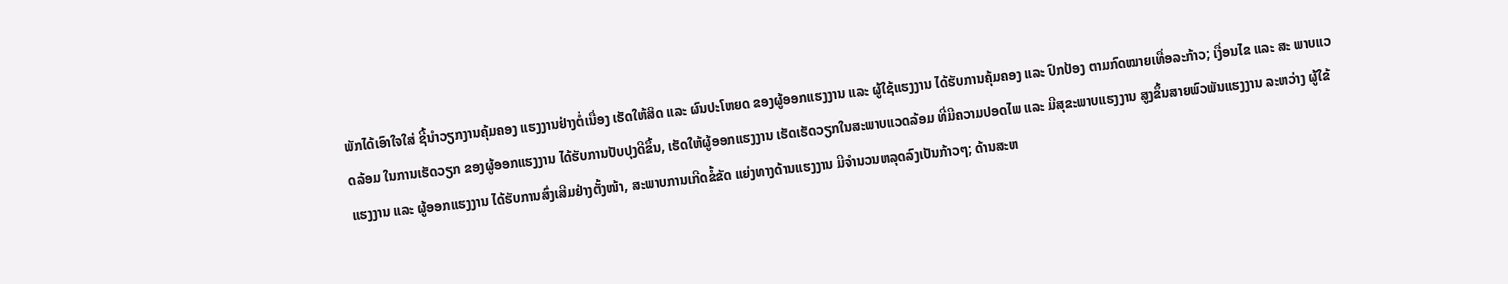ພັກໄດ້ເອົາໃຈໃສ່ ຊີ້ນຳວຽກງານຄຸ້ມຄອງ ແຮງງານຢ່າງຕໍ່ເນື່ອງ ເຮັດໃຫ້ສິດ ແລະ ຜົນປະໂຫຍດ ຂອງຜູ້ອອກແຮງງານ ແລະ ຜູ້ໃຊ້ແຮງງານ ໄດ້ຮັບການຄຸ້ມຄອງ ແລະ ປົກປ້ອງ ຕາມກົດໝາຍເທື່ອລະກ້າວ; ເງື່ອນໄຂ ແລະ ສະ ພາບແວດລ້ອມ ໃນການເຮັດວຽກ ຂອງຜູ້ອອກແຮງງານ ໄດ້ຮັບການປັບປຸງດີຂຶ້ນ, ເຮັດໃຫ້ຜູ້ອອກແຮງງານ ເຮັດເຮັດວຽກໃນສະພາບແວດລ້ອມ ທີ່ມີຄວາມປອດໄພ ແລະ ມີສຸຂະພາບແຮງງານ ສູງຂຶ້ນສາຍພົວພັນແຮງງານ ລະຫວ່າງ ຜູ້ໃຂ້ແຮງງານ ແລະ ຜູ້ອອກແຮງງານ ໄດ້ຮັບການສົ່ງເສີມຢ່າງຕັ້ງໜ້າ, ສະພາບການເກີດຂໍ້ຂັດ ແຍ່ງທາງດ້ານແຮງງານ ມີຈຳນວນຫລຸດລົງເປັນກ້າວໆ; ດ້ານສະຫ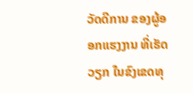ວັດດີການ ຂອງຜູ້ອອກແຮງງານ ທີ່ເຮັດວຽກ ໃນຂົງເຂດທຸ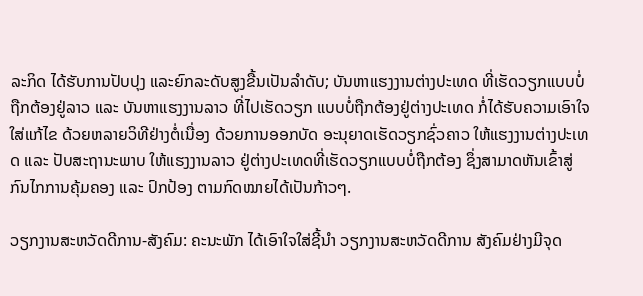ລະກິດ ໄດ້ຮັບການປັບປຸງ ແລະຍົກລະດັບສູງຂື້ນເປັນລຳດັບ; ບັນຫາແຮງງານຕ່າງປະເທດ ທີ່ເຮັດວຽກແບບບໍ່ຖືກຕ້ອງຢູ່ລາວ ແລະ ບັນຫາແຮງງານລາວ ທີ່ໄປເຮັດວຽກ ແບບບໍ່ຖືກຕ້ອງຢູ່ຕ່າງປະເທດ ກໍ່ໄດ້ຮັບຄວາມເອົາໃຈໃສ່ແກ້ໄຂ ດ້ວຍຫລາຍວິທີຢ່າງຕໍ່ເນື່ອງ ດ້ວຍການອອກບັດ ອະນຸຍາດເຮັດວຽກຊົ່ວຄາວ ໃຫ້ແຮງງານຕ່າງປະເທດ ແລະ ປັບສະຖານະພາບ ໃຫ້ແຮງງານລາວ ຢູ່ຕ່າງປະເທດທີ່ເຮັດວຽກແບບບໍ່ຖືກຕ້ອງ ຊຶ່ງສາມາດຫັນເຂົ້າສູ່ ກົນໄກການຄຸ້ມຄອງ ແລະ ປົກປ້ອງ ຕາມກົດໝາຍໄດ້ເປັນກ້າວໆ.

ວຽກງານສະຫວັດດີການ-ສັງຄົມ: ຄະນະພັກ ໄດ້ເອົາໃຈໃສ່ຊີ້ນໍາ ວຽກງານສະຫວັດດີການ ສັງຄົມຢ່າງມີຈຸດ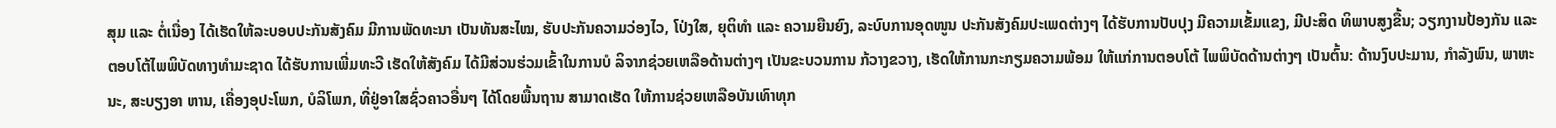ສຸມ ແລະ ຕໍ່ເນື່ອງ ໄດ້ເຮັດໃຫ້ລະບອບປະກັນສັງຄົມ ມີການພັດທະນາ ເປັນທັນສະໄໝ, ຮັບປະກັນຄວາມວ່ອງໄວ, ໂປ່ງໃສ, ຍຸຕິທຳ ແລະ ຄວາມຍືນຍົງ, ລະບົບການອຸດໜູນ ປະກັນສັງຄົມປະເພດຕ່າງໆ ໄດ້ຮັບການປັບປຸງ ມີຄວາມເຂັ້ມແຂງ, ມີປະສິດ ທິພາບສູງຂື້ນ; ວຽກງານປ້ອງກັນ ແລະ ຕອບໂຕ້ໄພພິບັດທາງທຳມະຊາດ ໄດ້ຮັບການເພີ່ມທະວີ ເຮັດໃຫ້ສັງຄົມ ໄດ້ມີສ່ວນຮ່ວມເຂົ້າໃນການບໍ ລິຈາກຊ່ວຍເຫລືອດ້ານຕ່າງໆ ເປັນຂະບວນການ ກ້ວາງຂວາງ, ເຮັດໃຫ້ການກະກຽມຄວາມພ້ອມ ໃຫ້ແກ່ການຕອບໂຕ້ ໄພພິບັດດ້ານຕ່າງໆ ເປັນຕົ້ນ: ດ້ານງົບປະມານ, ກຳລັງພົນ, ພາຫະນະ, ສະບຽງອາ ຫານ, ເຄື່ອງອຸປະໂພກ, ບໍລິໂພກ, ທີ່ຢູ່ອາໃສຊົ່ວຄາວອື່ນໆ ໄດ້ໂດຍພື້ນຖານ ສາມາດເຮັດ ໃຫ້ການຊ່ວຍເຫລືອບັນເທົາທຸກ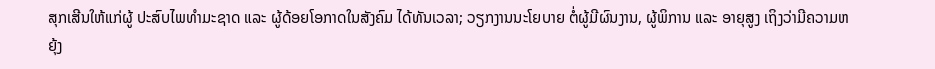ສຸກເສີນໃຫ້ແກ່ຜູ້ ປະສົບໄພທໍາມະຊາດ ແລະ ຜູ້ດ້ອຍໂອກາດໃນສັງຄົມ ໄດ້ທັນເວລາ; ວຽກງານນະໂຍບາຍ ຕໍ່ຜູ້ມີຜົນງານ, ຜູ້ພິການ ແລະ ອາຍຸສູງ ເຖິງວ່າມີຄວາມຫຍຸ້ງ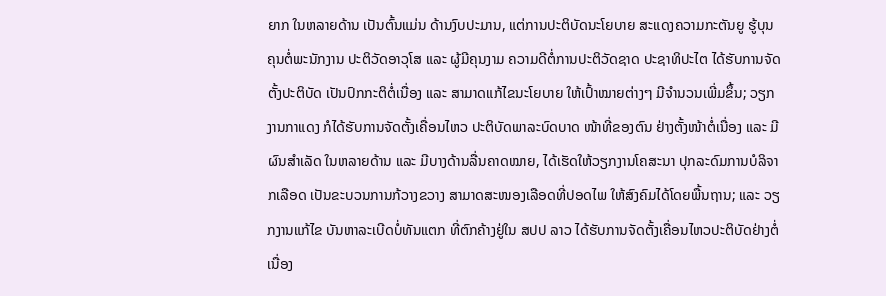ຍາກ ໃນຫລາຍດ້ານ ເປັນຕົ້ນແມ່ນ ດ້ານງົບປະມານ, ແຕ່ການປະຕິບັດນະໂຍບາຍ ສະແດງຄວາມກະຕັນຍູ ຮູ້ບຸນຄຸນຕໍ່ພະນັກງານ ປະຕິວັດອາວຸໂສ ແລະ ຜູ້ມີຄຸນງາມ ຄວາມດີຕໍ່ການປະຕິວັດຊາດ ປະຊາທິປະໄຕ ໄດ້ຮັບການຈັດຕັ້ງປະຕິບັດ ເປັນປົກກະຕິຕໍ່ເນື່ອງ ແລະ ສາມາດແກ້ໄຂນະໂຍບາຍ ໃຫ້ເປົ້າໝາຍຕ່າງໆ ມີຈຳນວນເພີ່ມຂຶ້ນ; ວຽກງານກາແດງ ກໍໄດ້ຮັບການຈັດຕັ້ງເຄື່ອນໄຫວ ປະຕິບັດພາລະບົດບາດ ໜ້າທີ່ຂອງຕົນ ຢ່າງຕັ້ງໜ້າຕໍ່ເນື່ອງ ແລະ ມີຜົນສຳເລັດ ໃນຫລາຍດ້ານ ແລະ ມີບາງດ້ານລື່ນຄາດໝາຍ, ໄດ້ເຮັດໃຫ້ວຽກງານໂຄສະນາ ປຸກລະດົມການບໍລິຈາກເລືອດ ເປັນຂະບວນການກ້ວາງຂວາງ ສາມາດສະໜອງເລືອດທີ່ປອດໄພ ໃຫ້ສົງຄົມໄດ້ໂດຍພື້ນຖານ; ແລະ ວຽກງານແກ້ໄຂ ບັນຫາລະເບີດບໍ່ທັນແຕກ ທີ່ຕົກຄ້າງຢູ່ໃນ ສປປ ລາວ ໄດ້ຮັບການຈັດຕັ້ງເຄື່ອນໄຫວປະຕິບັດຢ່າງຕໍ່ເນື່ອງ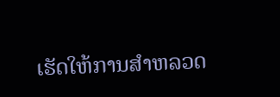ເຮັດໃຫ້ການສຳຫລວດ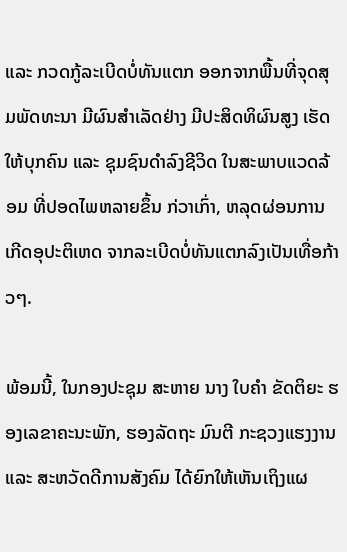ແລະ ກວດກູ້ລະເບີດບໍ່ທັນແຕກ ອອກຈາກພື້ນທີ່ຈຸດສຸມພັດທະນາ ມີຜົນສຳເລັດຢ່າງ ມີປະສິດທິຜົນສູງ ເຮັດໃຫ້ບຸກຄົນ ແລະ ຊຸມຊົນດຳລົງຊີວິດ ໃນສະພາບແວດລ້ອມ ທີ່ປອດໄພຫລາຍຂຶ້ນ ກ່ວາເກົ່າ, ຫລຸດຜ່ອນການ ເກີດອຸປະຕິເຫດ ຈາກລະເບີດບໍ່ທັນແຕກລົງເປັນເທື່ອກ້າວໆ.

ພ້ອມນີ້, ໃນກອງປະຊຸມ ສະຫາຍ ນາງ ໃບຄຳ ຂັດຕິຍະ ຮອງເລຂາຄະນະພັກ, ຮອງລັດຖະ ມົນຕີ ກະຊວງແຮງງານ ແລະ ສະຫວັດດີການສັງຄົມ ໄດ້ຍົກໃຫ້ເຫັນເຖິງແຜ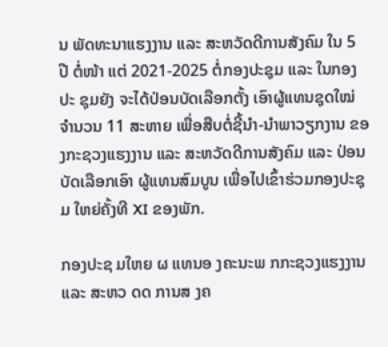ນ ພັດທະນາແຮງງານ ແລະ ສະຫວັດດີການສັງຄົມ ໃນ 5 ປີ ຕໍ່ໜ້າ ແຕ່ 2021-2025 ຕໍ່ກອງປະຊຸມ ແລະ ໃນກອງປະ ຊຸມຍັງ ຈະໄດ້ປ່ອນບັດເລືອກຕັ້ງ ເອົາຜູ້ແທນຊຸດໃໝ່ ຈຳນວນ 11 ສະຫາຍ ເພື່ອສືບຕໍ່ຊີ້ນໍາ-ນຳພາວຽກງານ ຂອງກະຊວງແຮງງານ ແລະ ສະຫວັດດີການສັງຄົມ ແລະ ປ່ອນບັດເລືອກເອົາ ຜູ້ແທນສົມບູນ ເພື່ອໄປເຂົ້າຮ່ວມກອງປະຊຸມ ໃຫຍ່ຄັ້ງທີ XI ຂອງພັກ.

ກອງປະຊ ມໃຫຍ ຜ ແທນອ ງຄະນະພ ກກະຊວງແຮງງານ ແລະ ສະຫວ ດດ ການສ ງຄ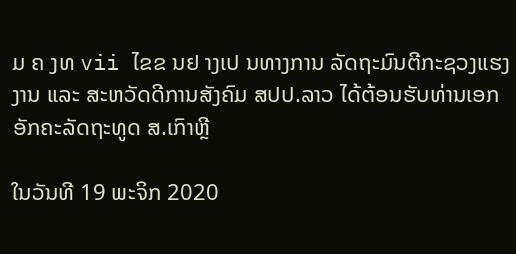ມ ຄ ງທ vii ໄຂຂ ນຢ າງເປ ນທາງການ ລັດຖະມົນຕີກະຊວງແຮງງານ ແລະ ສະຫວັດດີການສັງຄົມ ສປປ.ລາວ ໄດ້ຕ້ອນຮັບທ່ານເອກອັກຄະລັດຖະທູດ ສ.ເກົາຫຼີ

ໃນວັນທີ 19 ພະຈິກ 2020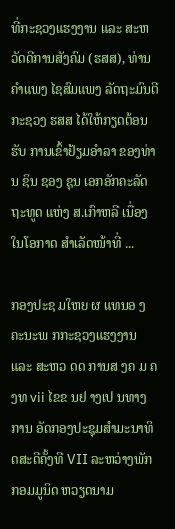ທີ່ກະຊວງແຮງງານ ແລະ ສະຫວັດດີການສັງຄົມ (ຮສສ), ທ່ານ ຄຳແພງ ໄຊສົມແພງ ລັດຖະມົນຕີ ກະຊວງ ຮສສ ໄດ້ໃຫ້ກຽດຕ້ອນຮັບ ການເຂົ້າຢ້ຽມອຳລາ ຂອງທ່ານ ຊິນ ຊອງ ຊຸນ ເອກອັກຄະລັດຖະທູດ ແຫ່ງ ສ.ເກົາຫລີ ເນື່ອງໃນໂອກາດ ສຳເລັດໜ້າທີ່ ...

ກອງປະຊ ມໃຫຍ ຜ ແທນອ ງຄະນະພ ກກະຊວງແຮງງານ ແລະ ສະຫວ ດດ ການສ ງຄ ມ ຄ ງທ vii ໄຂຂ ນຢ າງເປ ນທາງການ ອັດກອງປະຊຸມສຳມະນາທິດສະດີຄັ້ງທີ VII ລະຫວ່າງພັກກອມມູນິດ ຫວຽດນາມ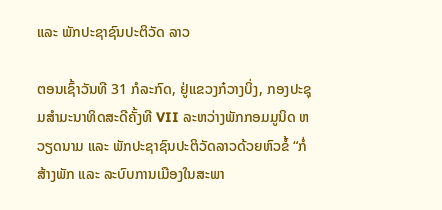ແລະ ພັກປະຊາຊົນປະຕິວັດ ລາວ

ຕອນເຊົ້າວັນທີ 31 ກໍລະກົດ, ຢູ່ແຂວງກ໋ວາງບິ່ງ, ກອງປະຊຸມສຳມະນາທິດສະດີຄັ້ງທີ VII ລະຫວ່າງພັກກອມມູນິດ ຫວຽດນາມ ແລະ ພັກປະຊາຊົນປະຕິວັດລາວດ້ວຍຫົວຂໍ້ “ກໍ່ສ້າງພັກ ແລະ ລະບົບການເມືອງໃນສະພາ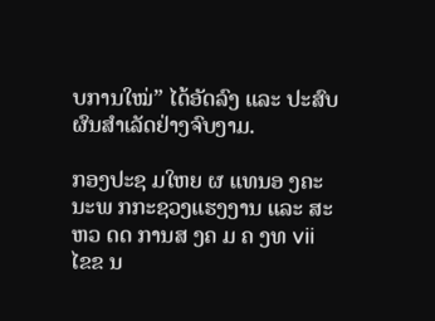ບການໃໝ່” ໄດ້ອັດລົງ ແລະ ປະສົບຜົນສຳເລັດຢ່າງຈົບງາມ.

ກອງປະຊ ມໃຫຍ ຜ ແທນອ ງຄະນະພ ກກະຊວງແຮງງານ ແລະ ສະຫວ ດດ ການສ ງຄ ມ ຄ ງທ vii ໄຂຂ ນ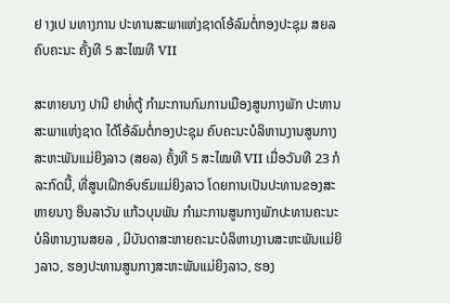ຢ າງເປ ນທາງການ ປະທານສະພາແຫ່ງຊາດໂອ້ລົມຕໍ່ກອງປະຊຸມ ສຍລ ຄົບຄະນະ ຄັ້ງທີ 5 ສະໄໝທີ VII

ສະຫາຍນາງ ປານີ ຢາທໍ່ຕູ້ ກຳມະການກົມການເມືອງສູນກາງພັກ ປະທານສະພາແຫ່ງຊາດ ໄດ້ໂອ້ລົມຕໍ່ກອງປະຊຸມ ຄົບຄະນະບໍລິຫານງານສູນກາງສະຫະພັນແມ່ຍິງລາວ (ສຍລ) ຄັ້ງທີ 5 ສະໄໝທີ VII ເມື່ອວັນທີ 23 ກໍລະກົດນີ້, ທີ່ສູນເຝິກອົບຮົມແມ່ຍິງລາວ ໂດຍການເປັນປະທານຂອງສະຫາຍນາງ ອິນລາວັນ ແກ້ວບຸນພັນ ກຳມະການສູນກາງພັກປະທານຄະນະບໍລິຫານງານສຍລ , ມີບັນດາສະຫາຍຄະນະບໍລິຫານງານສະຫະພັນແມ່ຍິງລາວ, ຮອງປະທານສູນກາງສະຫະພັນແມ່ຍິງລາວ, ຮອງ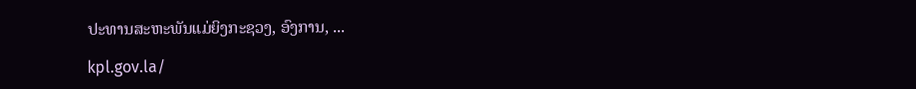ປະທານສະຫະພັນແມ່ຍິງກະຊວງ, ອົງການ, ...

kpl.gov.la/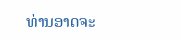ທ່ານອາດຈະ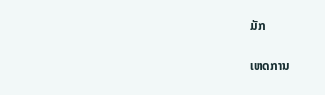ມັກ

ເຫດການ